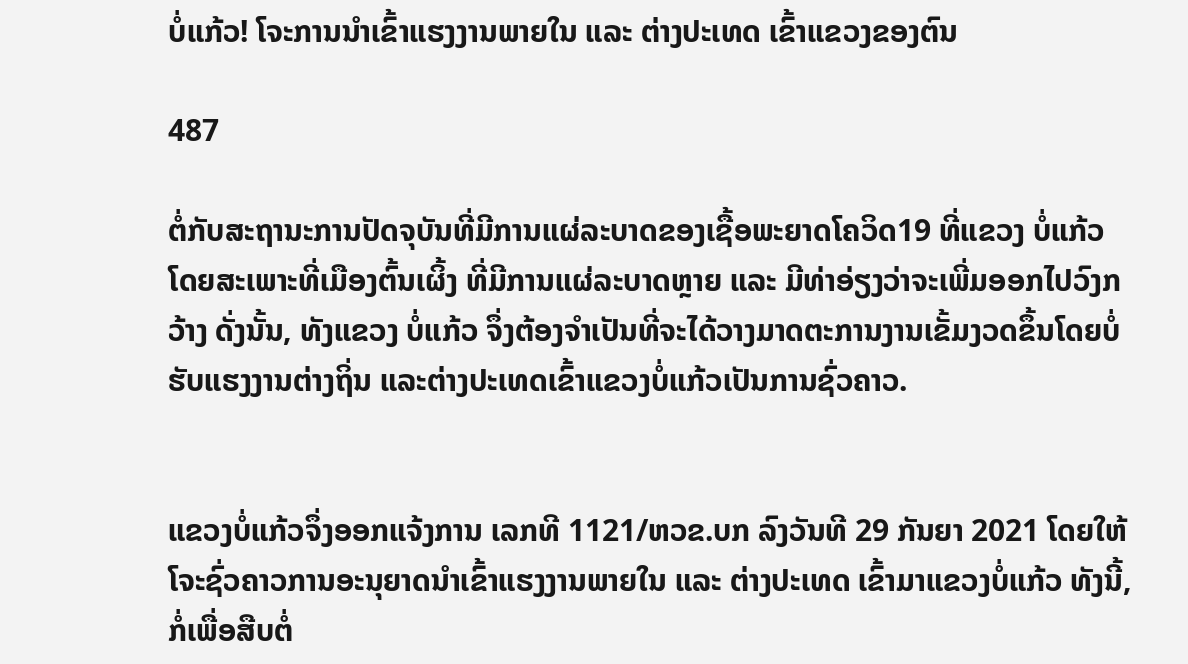ບໍ່ແກ້ວ! ໂຈະການນຳເຂົ້າແຮງງານພາຍໃນ ແລະ ຕ່າງປະເທດ ເຂົ້າແຂວງຂອງຕົນ

487

ຕໍ່ກັບສະຖານະການປັດຈຸບັນທີ່ມີການແຜ່ລະບາດຂອງເຊື້ອພະຍາດໂຄວິດ19 ທີ່ແຂວງ ບໍ່ແກ້ວ ໂດຍສະເພາະທີ່ເມືອງຕົ້ນເຜິ້ງ ທີ່ມີການແຜ່ລະບາດຫຼາຍ ແລະ ມີທ່າອ່ຽງວ່າຈະເພີ່ມອອກໄປວົງກວ້າງ ດັ່ງນັ້ນ, ທັງແຂວງ ບໍ່ແກ້ວ ຈຶ່ງຕ້ອງຈຳເປັນທີ່ຈະໄດ້ວາງມາດຕະການງານເຂັ້ມງວດຂຶ້ນໂດຍບໍ່ຮັບແຮງງານຕ່າງຖິ່ນ ແລະຕ່າງປະເທດເຂົ້າແຂວງບໍ່ແກ້ວເປັນການຊົ່ວຄາວ.


ແຂວງບໍ່ແກ້ວຈຶ່ງອອກແຈ້ງການ ເລກທີ 1121/ຫວຂ.ບກ ລົງວັນທີ 29 ກັນຍາ 2021 ໂດຍໃຫ້ໂຈະຊົ່ວຄາວການອະນຸຍາດນໍາເຂົ້າແຮງງານພາຍໃນ ແລະ ຕ່າງປະເທດ ເຂົ້າມາແຂວງບໍ່ແກ້ວ ທັງນີ້, ກໍ່ເພື່ອສືບຕໍ່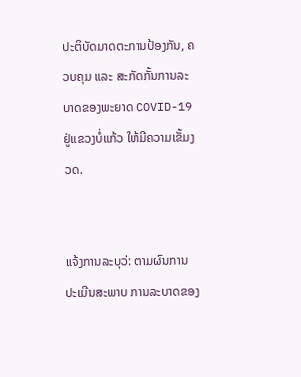ປະຕິບັດມາດຕະການປ້ອງກັນ, ຄວບຄຸມ ແລະ ສະກັດກັ້ນການລະບາດຂອງພະຍາດ COVID-19 ຢູ່ແຂວງບໍ່ແກ້ວ ໃຫ້ມີຄວາມເຂັ້ມງວດ.


ແຈ້ງການລະບຸວ່: ຕາມຜົນການປະເມີນສະພາບ ການລະບາດຂອງ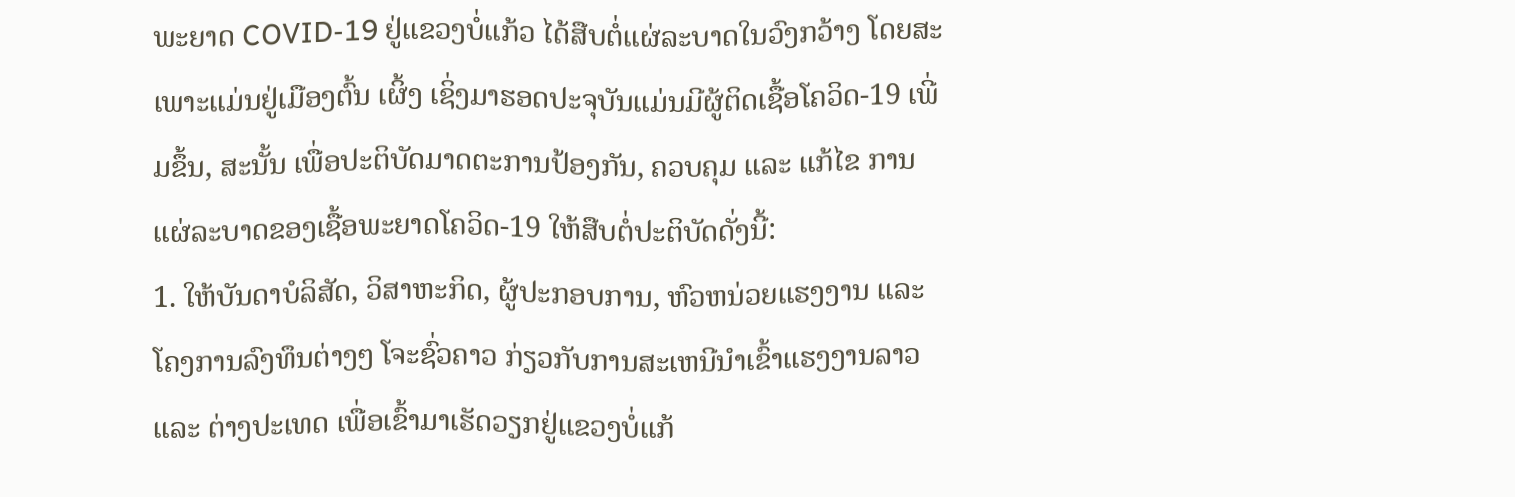ພະຍາດ COVID-19 ຢູ່ແຂວງບໍ່ແກ້ວ ໄດ້ສືບຕໍ່ແຜ່ລະບາດໃນວົງກວ້າງ ໂດຍສະເພາະແມ່ນຢູ່ເມືອງຕົ້ນ ເຜິ້ງ ເຊິ່ງມາຮອດປະຈຸບັນແມ່ນມີຜູ້ຕິດເຊື້ອໂຄວິດ-19 ເພີ່ມຂຶ້ນ, ສະນັ້ນ ເພື່ອປະຕິບັດມາດຕະການປ້ອງກັນ, ຄວບຄຸມ ແລະ ແກ້ໄຂ ການແຜ່ລະບາດຂອງເຊື້ອພະຍາດໂຄວິດ-19 ໃຫ້ສືບຕໍ່ປະຕິບັດດັ່ງນີ້:
1. ໃຫ້ບັນດາບໍລິສັດ, ວິສາຫະກິດ, ຜູ້ປະກອບການ, ຫົວຫນ່ວຍແຮງງານ ແລະ ໂຄງການລົງທຶນຕ່າງໆ ໂຈະຊົ່ວຄາວ ກ່ຽວກັບການສະເຫນີນໍາເຂົ້າແຮງງານລາວ ແລະ ຕ່າງປະເທດ ເພື່ອເຂົ້າມາເຮັດວຽກຢູ່ແຂວງບໍ່ແກ້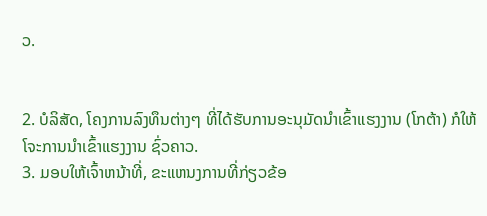ວ.


2. ບໍລິສັດ, ໂຄງການລົງທຶນຕ່າງໆ ທີ່ໄດ້ຮັບການອະນຸມັດນໍາເຂົ້າແຮງງານ (ໂກຕ້າ) ກໍໃຫ້ໂຈະການນໍາເຂົ້າແຮງງານ ຊົ່ວຄາວ.
3. ມອບໃຫ້ເຈົ້າຫນ້າທີ່, ຂະແຫນງການທີ່ກ່ຽວຂ້ອ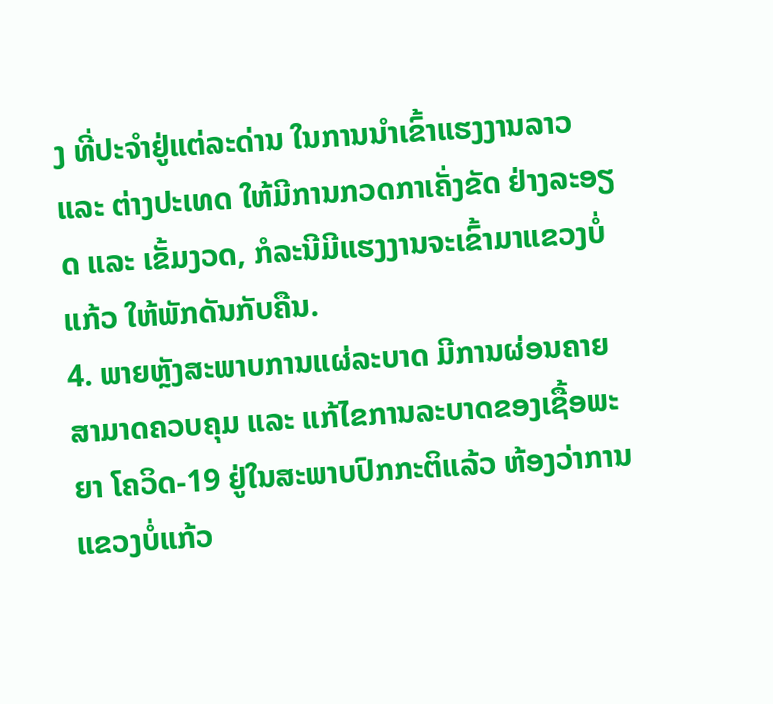ງ ທີ່ປະຈໍາຢູ່ແຕ່ລະດ່ານ ໃນການນໍາເຂົ້າແຮງງານລາວ ແລະ ຕ່າງປະເທດ ໃຫ້ມີການກວດກາເຄັ່ງຂັດ ຢ່າງລະອຽດ ແລະ ເຂັ້ມງວດ, ກໍລະນີມີແຮງງານຈະເຂົ້າມາແຂວງບໍ່ແກ້ວ ໃຫ້ພັກດັນກັບຄືນ.
4. ພາຍຫຼັງສະພາບການແຜ່ລະບາດ ມີການຜ່ອນຄາຍສາມາດຄວບຄຸມ ແລະ ແກ້ໄຂການລະບາດຂອງເຊື້ອພະຍາ ໂຄວິດ-19 ຢູ່ໃນສະພາບປົກກະຕິແລ້ວ ຫ້ອງວ່າການແຂວງບໍ່ແກ້ວ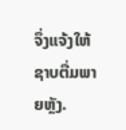ຈຶ່ງແຈ້ງໃຫ້ຊາບຕື່ມພາຍຫຼັງ.